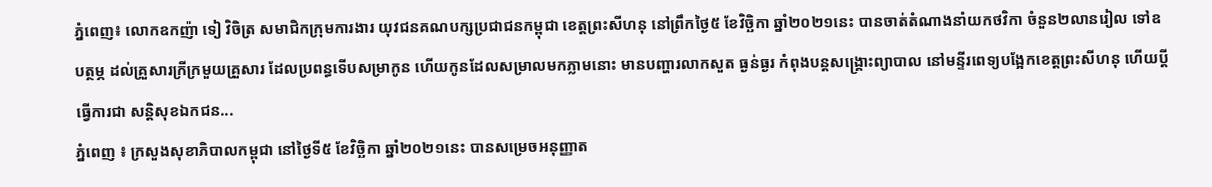ភ្នំពេញ៖ លោកឧកញ៉ា ទៀ វិចិត្រ សមាជិកក្រុមការងារ យុវជនគណបក្សប្រជាជនកម្ពុជា ខេត្តព្រះសីហនុ នៅព្រឹកថ្ងៃ៥ ខែវិច្ឆិកា ឆ្នាំ២០២១នេះ បានចាត់តំណាងនាំយកថវិកា ចំនួន២លានរៀល ទៅឧបត្ថម្ភ ដល់គ្រួសារក្រីក្រមួយគ្រួសារ ដែលប្រពន្ធទើបសម្រាកូន ហើយកូនដែលសម្រាលមកភ្លាមនោះ មានបញ្ហារលាកសួត ធ្ងន់ធ្ងរ កំពុងបន្តសង្គ្រោះព្យាបាល នៅមន្ទីរពេទ្យបង្អែកខេត្តព្រះសីហនុ ហើយប្តីធ្វើការជា សន្តិសុខឯកជន...
ភ្នំពេញ ៖ ក្រសួងសុខាភិបាលកម្ពុជា នៅថ្ងៃទី៥ ខែវិច្ឆិកា ឆ្នាំ២០២១នេះ បានសម្រេចអនុញ្ញាត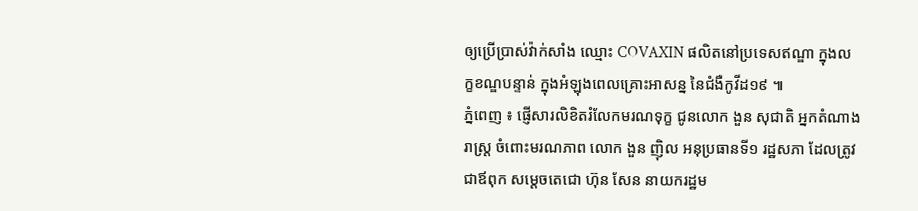ឲ្យប្រើប្រាស់វ៉ាក់សាំង ឈ្មោះ COVAXIN ផលិតនៅប្រទេសឥណ្ឌា ក្នុងលក្ខខណ្ឌបន្ទាន់ ក្នុងអំឡុងពេលគ្រោះអាសន្ន នៃជំងឺកូវីដ១៩ ៕
ភ្នំពេញ ៖ ផ្ញើសារលិខិតរំលែកមរណទុក្ខ ជូនលោក ងួន សុជាតិ អ្នកតំណាងរាស្ត្រ ចំពោះមរណភាព លោក ងួន ញ៉ិល អនុប្រធានទី១ រដ្ឋសភា ដែលត្រូវជាឪពុក សម្តេចតេជោ ហ៊ុន សែន នាយករដ្ឋម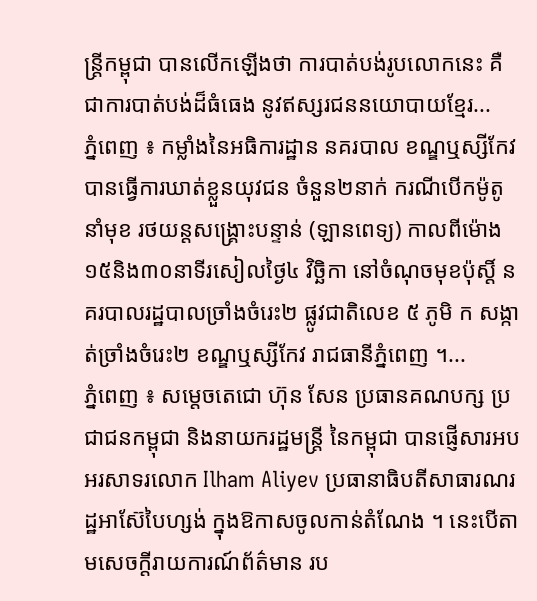ន្ត្រីកម្ពុជា បានលើកឡើងថា ការបាត់បង់រូបលោកនេះ គឺជាការបាត់បង់ដ៏ធំធេង នូវឥស្សរជននយោបាយខ្មែរ...
ភ្នំពេញ ៖ កម្លាំងនៃអធិការដ្ឋាន នគរបាល ខណ្ឌឬស្សីកែវ បានធ្វើការឃាត់ខ្លួនយុវជន ចំនួន២នាក់ ករណីបើកម៉ូតូនាំមុខ រថយន្តសង្រ្គោះបន្ទាន់ (ឡានពេទ្យ) កាលពីម៉ោង១៥និង៣០នាទីរសៀលថ្ងៃ៤ វិច្ឆិកា នៅចំណុចមុខប៉ុស្តិ៍ នគរបាលរដ្ឋបាលច្រាំងចំរេះ២ ផ្លូវជាតិលេខ ៥ ភូមិ ក សង្កាត់ច្រាំងចំរេះ២ ខណ្ឌឬស្សីកែវ រាជធានីភ្នំពេញ ។...
ភ្នំពេញ ៖ សម្តេចតេជោ ហ៊ុន សែន ប្រធានគណបក្ស ប្រជាជនកម្ពុជា និងនាយករដ្ឋមន្រ្តី នៃកម្ពុជា បានផ្ញើសារអបអរសាទរលោក Ilham Aliyev ប្រធានាធិបតីសាធារណរដ្ឋអាស៊ែបៃហ្សង់ ក្នុងឱកាសចូលកាន់តំណែង ។ នេះបើតាមសេចក្តីរាយការណ៍ព័ត៌មាន រប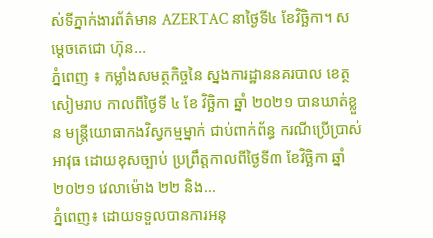ស់ទីភ្នាក់ងារព័ត៌មាន AZERTAC នាថ្ងៃទី៤ ខែវិច្ឆិកា។ សម្តេចតេជោ ហ៊ុន...
ភ្នំពេញ ៖ កម្លាំងសមត្ថកិច្ចនៃ ស្នងការដ្ឋាននគរបាល ខេត្ថសៀមរាប កាលពីថ្ងៃទី ៤ ខែ វិច្ឆិកា ឆ្នាំ ២០២១ បានឃាត់ខ្លួន មន្ត្រីយោធាកងវិស្វកម្មម្នាក់ ជាប់ពាក់ព័ន្ធ ករណីប្រើប្រាស់អាវុធ ដោយខុសច្បាប់ ប្រព្រឹត្តកាលពីថ្ងៃទី៣ ខែវិច្ឆិកា ឆ្នាំ២០២១ វេលាម៉ោង ២២ និង...
ភ្នំពេញ៖ ដោយទទួលបានការអនុ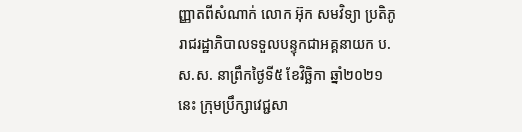ញ្ញាតពីសំណាក់ លោក អ៊ុក សមវិទ្យា ប្រតិភូរាជរដ្ឋាភិបាលទទួលបន្ទុកជាអគ្គនាយក ប.ស.ស. នាព្រឹកថ្ងៃទី៥ ខែវិច្ឆិកា ឆ្នាំ២០២១ នេះ ក្រុមប្រឹក្សាវេជ្ជសា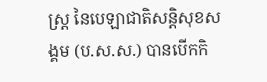ស្រ្ត នៃបេឡាជាតិសន្តិសុខសង្គម (ប.ស.ស.) បានបើកកិ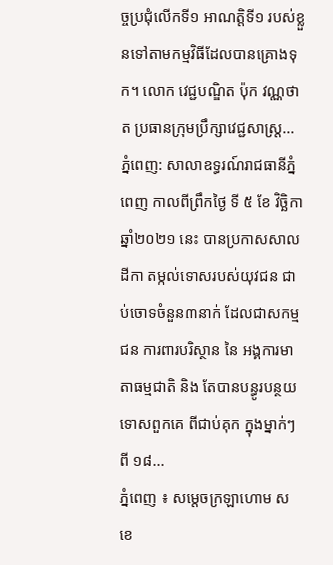ច្ចប្រជុំលើកទី១ អាណត្តិទី១ របស់ខ្លួនទៅតាមកម្មវិធីដែលបានគ្រោងទុក។ លោក វេជ្ជបណ្ឌិត ប៉ុក វណ្ណថាត ប្រធានក្រុមប្រឹក្សាវេជ្ជសាស្រ្ត...
ភ្នំពេញ: សាលាឧទ្ធរណ៍រាជធានីភ្នំពេញ កាលពីព្រឹកថ្ងៃ ទី ៥ ខែ វិច្ឆិកា ឆ្នាំ២០២១ នេះ បានប្រកាសសាលដីកា តម្កល់ទោសរបស់យុវជន ជាប់ចោទចំនួន៣នាក់ ដែលជាសកម្មជន ការពារបរិស្ថាន នៃ អង្គការមាតាធម្មជាតិ និង តែបានបន្ធូរបន្ថយទោសពួកគេ ពីជាប់គុក ក្នុងម្នាក់ៗ ពី ១៨...
ភ្នំពេញ ៖ សម្ដេចក្រឡាហោម ស ខេ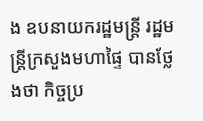ង ឧបនាយករដ្ឋមន្ត្រី រដ្ឋមន្ត្រីក្រសួងមហាផ្ទៃ បានថ្លែងថា កិច្ចប្រ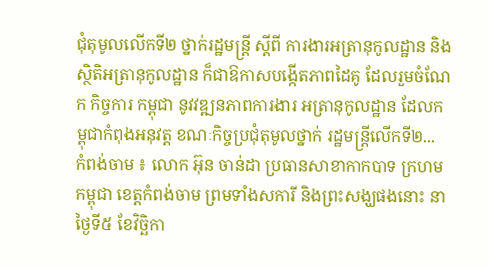ជុំតុមូលលើកទី២ ថ្នាក់រដ្ឋមន្ត្រី ស្ដីពី ការងារអត្រានុកូលដ្ឋាន និងស្ថិតិអត្រានុកូលដ្ឋាន ក៏ជាឱកាសបង្កើតភាពដៃគូ ដែលរួមចំណែក កិច្ចការ កម្ពុជា នូវវឌ្ឍនភាពការងារ អត្រានុកូលដ្ឋាន ដែលកម្ពុជាកំពុងអនុវត្ត ខណៈកិច្ចប្រជុំតុមូលថ្នាក់ រដ្ឋមន្ត្រីលើកទី២...
កំពង់ចាម ៖ លោក អ៊ុន ចាន់ដា ប្រធានសាខាកាកបាទ ក្រហមកម្ពុជា ខេត្តកំពង់ចាម ព្រមទាំងសការី និងព្រះសង្ឃផងនោះ នាថ្ងៃទី៥ ខែវិច្ឆិកា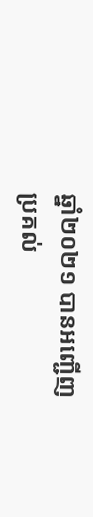ឆ្នាំ២០២១ បានអញ្ជើញប្រគល់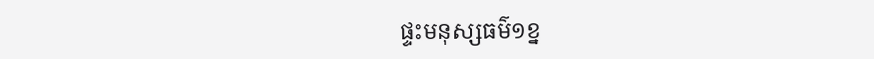ផ្ទះមនុស្សធម៌១ខ្ន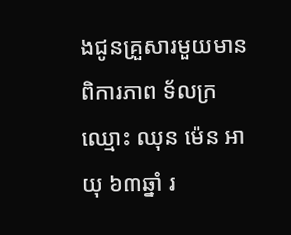ងជូនគ្រួសារមួយមានពិការភាព ទ័លក្រ ឈ្មោះ ឈុន ម៉េន អាយុ ៦៣ឆ្នាំ រ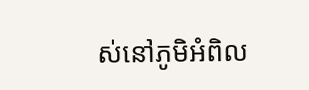ស់នៅភូមិអំពិល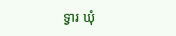ទ្វារ ឃុំ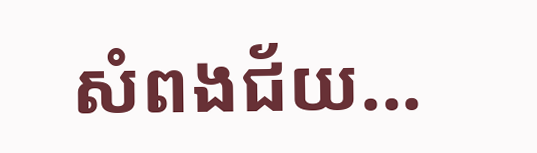សំពងជ័យ...